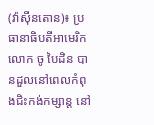(វ៉ាស៊ីនតោន)៖ ប្រធានាធិបតីអាមេរិក លោក ចូ បៃដិន បានដួលនៅពេលកំពុងជិះកង់កម្សាន្ត នៅ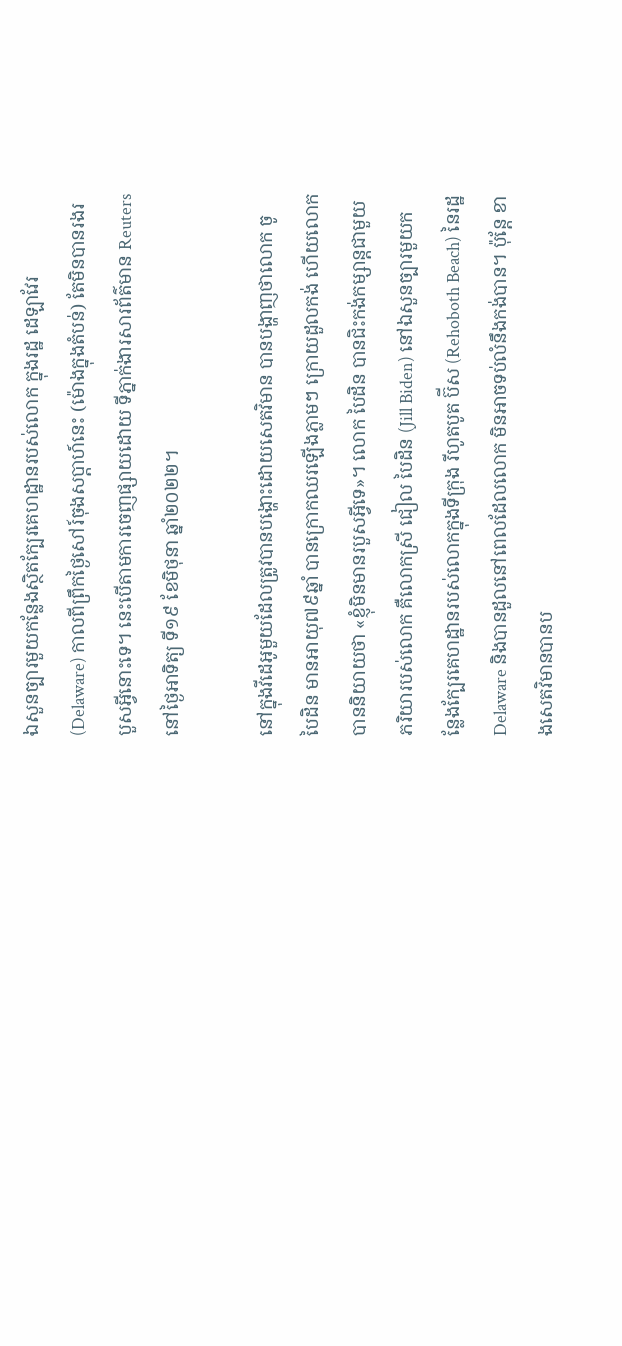ឯសួនច្បារមួយកន្លែងស្ថិតក្បែរគេហដ្ឋានរបស់លោក ក្នុងរដ្ឋ ដេឡាវែរ (Delaware) កាលពីព្រឹកថ្ងៃសៅរ៍ចុងសប្ដាហ៍នេះ (ម៉ោងក្នុងតំបន់) តែមិនបានរងរបួសអ្វីនោះទេ។ នេះបើតាមការចេញផ្សាយដោយ ទីភ្នាក់ងារសារព័ត៌មាន Reuters នៅថ្ងៃអាទិត្យ ទី១៩ ខែមិថុនា ឆ្នាំ២០២២។

នៅក្នុងវីដេអូមួយដែលត្រូវបានបង្ហោះដោយសេតវិមាន បានបង្ហាញថាលោក ចូ បៃដិន មានអាយុ៧៩ឆ្នាំ បានក្រោកឈរឡើងភ្លាមៗ ក្រោយដួលកង់ ហើយលោកបាននិយាយថា «ខ្ញុំមិនមានរបួសអ្វីទេ»។ លោក បៃដិន បានជិះកង់កម្សាន្តជាមួយភរិយារបស់លោក គឺលោកស្រី ជៀល បៃដិន (Jill Biden) នៅឯសួនច្បារមួយកន្លែងក្បែរគេហដ្ឋានរបស់លោកក្នុងទីក្រុង រីហូតបូត ប៊ីស (Rehoboth Beach) នៃរដ្ឋ Delaware និងបានដួលនៅពេលដែលលោក មិនអាចទប់លំនឹងកង់បាន។ ប៉ុន្តែ ខាងសេតវិមានបានប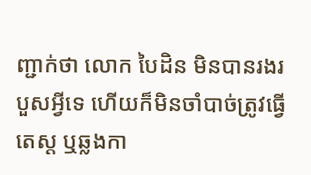ញ្ជាក់ថា លោក បៃដិន មិនបានរងរបួសអ្វីទេ ហើយក៏មិនចាំបាច់ត្រូវធ្វើតេស្ដ ឬឆ្លងកា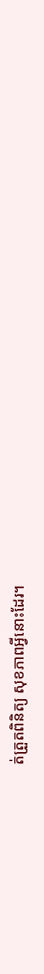ត់ត្រួតពិនិត្យ សុខភាពអ្វីនោះដែរ។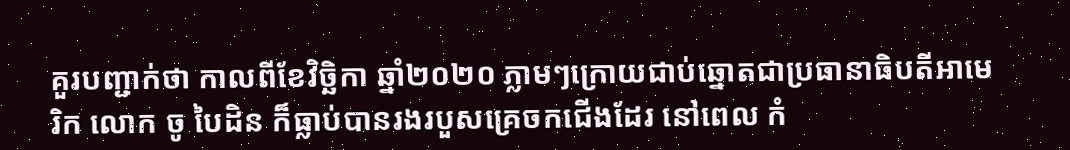គួរបញ្ជាក់ថា កាលពីខែវិច្ឆិកា ឆ្នាំ២០២០ ភ្លាមៗក្រោយជាប់ឆ្នោតជាប្រធានាធិបតីអាមេរិក លោក ចូ បៃដិន ក៏ធ្លាប់បានរងរបួសគ្រេចកជើងដែរ នៅពេល កំ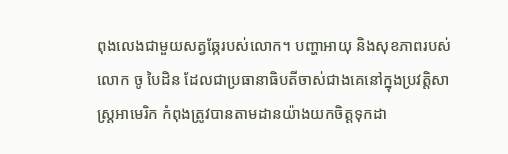ពុងលេងជាមួយសត្វឆ្កែរបស់លោក។ បញ្ហាអាយុ និងសុខភាពរបស់លោក ចូ បៃដិន ដែលជាប្រធានាធិបតីចាស់ជាងគេនៅក្នុងប្រវត្តិសាស្ត្រអាមេរិក កំពុងត្រូវបានតាមដានយ៉ាងយកចិត្តទុកដា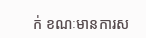ក់ ខណៈមានការស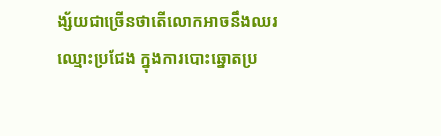ង្ស័យជាច្រើនថាតើលោកអាចនឹងឈរឈ្មោះប្រជែង ក្នុងការបោះឆ្នោតប្រ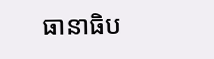ធានាធិប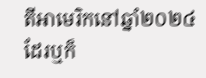តីអាមេរិកនៅឆ្នាំ២០២៤ ដែរឬក៏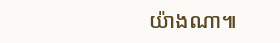យ៉ាងណា៕